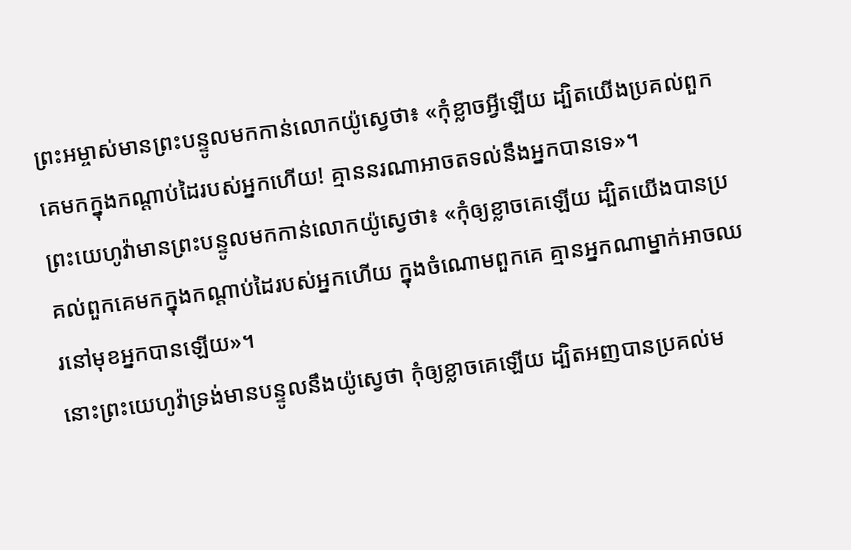ព្រះអម្ចាស់មានព្រះបន្ទូលមកកាន់លោកយ៉ូស្វេថា៖ «កុំខ្លាចអ្វីឡើយ ដ្បិតយើងប្រគល់ពួកគេមកក្នុងកណ្ដាប់ដៃរបស់អ្នកហើយ! គ្មាននរណាអាចតទល់នឹងអ្នកបានទេ»។
ព្រះយេហូវ៉ាមានព្រះបន្ទូលមកកាន់លោកយ៉ូស្វេថា៖ «កុំឲ្យខ្លាចគេឡើយ ដ្បិតយើងបានប្រគល់ពួកគេមកក្នុងកណ្ដាប់ដៃរបស់អ្នកហើយ ក្នុងចំណោមពួកគេ គ្មានអ្នកណាម្នាក់អាចឈរនៅមុខអ្នកបានឡើយ»។
នោះព្រះយេហូវ៉ាទ្រង់មានបន្ទូលនឹងយ៉ូស្វេថា កុំឲ្យខ្លាចគេឡើយ ដ្បិតអញបានប្រគល់ម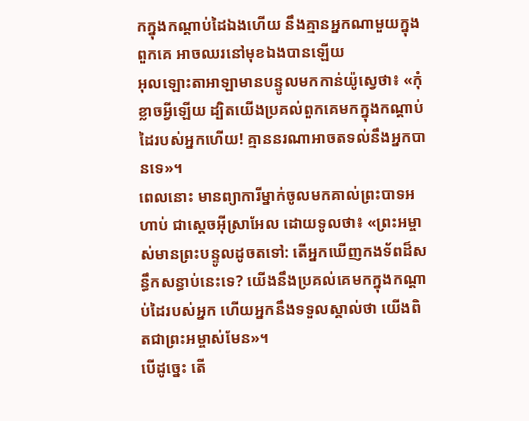កក្នុងកណ្តាប់ដៃឯងហើយ នឹងគ្មានអ្នកណាមួយក្នុងពួកគេ អាចឈរនៅមុខឯងបានឡើយ
អុលឡោះតាអាឡាមានបន្ទូលមកកាន់យ៉ូស្វេថា៖ «កុំខ្លាចអ្វីឡើយ ដ្បិតយើងប្រគល់ពួកគេមកក្នុងកណ្តាប់ដៃរបស់អ្នកហើយ! គ្មាននរណាអាចតទល់នឹងអ្នកបានទេ»។
ពេលនោះ មានព្យាការីម្នាក់ចូលមកគាល់ព្រះបាទអហាប់ ជាស្ដេចអ៊ីស្រាអែល ដោយទូលថា៖ «ព្រះអម្ចាស់មានព្រះបន្ទូលដូចតទៅ: តើអ្នកឃើញកងទ័ពដ៏សន្ធឹកសន្ធាប់នេះទេ? យើងនឹងប្រគល់គេមកក្នុងកណ្ដាប់ដៃរបស់អ្នក ហើយអ្នកនឹងទទួលស្គាល់ថា យើងពិតជាព្រះអម្ចាស់មែន»។
បើដូច្នេះ តើ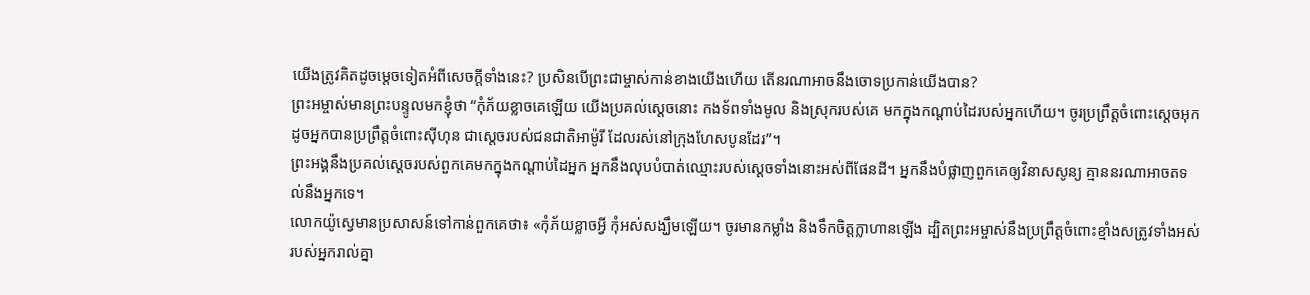យើងត្រូវគិតដូចម្ដេចទៀតអំពីសេចក្ដីទាំងនេះ? ប្រសិនបើព្រះជាម្ចាស់កាន់ខាងយើងហើយ តើនរណាអាចនឹងចោទប្រកាន់យើងបាន?
ព្រះអម្ចាស់មានព្រះបន្ទូលមកខ្ញុំថា “កុំភ័យខ្លាចគេឡើយ យើងប្រគល់ស្ដេចនោះ កងទ័ពទាំងមូល និងស្រុករបស់គេ មកក្នុងកណ្ដាប់ដៃរបស់អ្នកហើយ។ ចូរប្រព្រឹត្តចំពោះស្ដេចអុក ដូចអ្នកបានប្រព្រឹត្តចំពោះស៊ីហុន ជាស្ដេចរបស់ជនជាតិអាម៉ូរី ដែលរស់នៅក្រុងហែសបូនដែរ”។
ព្រះអង្គនឹងប្រគល់ស្ដេចរបស់ពួកគេមកក្នុងកណ្ដាប់ដៃអ្នក អ្នកនឹងលុបបំបាត់ឈ្មោះរបស់ស្ដេចទាំងនោះអស់ពីផែនដី។ អ្នកនឹងបំផ្លាញពួកគេឲ្យវិនាសសូន្យ គ្មាននរណាអាចតទល់នឹងអ្នកទេ។
លោកយ៉ូស្វេមានប្រសាសន៍ទៅកាន់ពួកគេថា៖ «កុំភ័យខ្លាចអ្វី កុំអស់សង្ឃឹមឡើយ។ ចូរមានកម្លាំង និងទឹកចិត្តក្លាហានឡើង ដ្បិតព្រះអម្ចាស់នឹងប្រព្រឹត្តចំពោះខ្មាំងសត្រូវទាំងអស់របស់អ្នករាល់គ្នា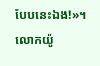បែបនេះឯង!»។
លោកយ៉ូ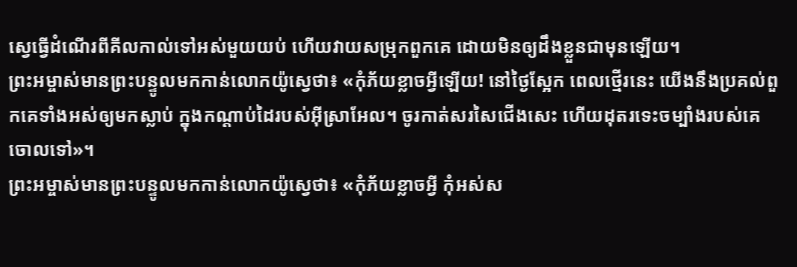ស្វេធ្វើដំណើរពីគីលកាល់ទៅអស់មួយយប់ ហើយវាយសម្រុកពួកគេ ដោយមិនឲ្យដឹងខ្លួនជាមុនឡើយ។
ព្រះអម្ចាស់មានព្រះបន្ទូលមកកាន់លោកយ៉ូស្វេថា៖ «កុំភ័យខ្លាចអ្វីឡើយ! នៅថ្ងៃស្អែក ពេលថ្មើរនេះ យើងនឹងប្រគល់ពួកគេទាំងអស់ឲ្យមកស្លាប់ ក្នុងកណ្ដាប់ដៃរបស់អ៊ីស្រាអែល។ ចូរកាត់សរសៃជើងសេះ ហើយដុតរទេះចម្បាំងរបស់គេចោលទៅ»។
ព្រះអម្ចាស់មានព្រះបន្ទូលមកកាន់លោកយ៉ូស្វេថា៖ «កុំភ័យខ្លាចអ្វី កុំអស់ស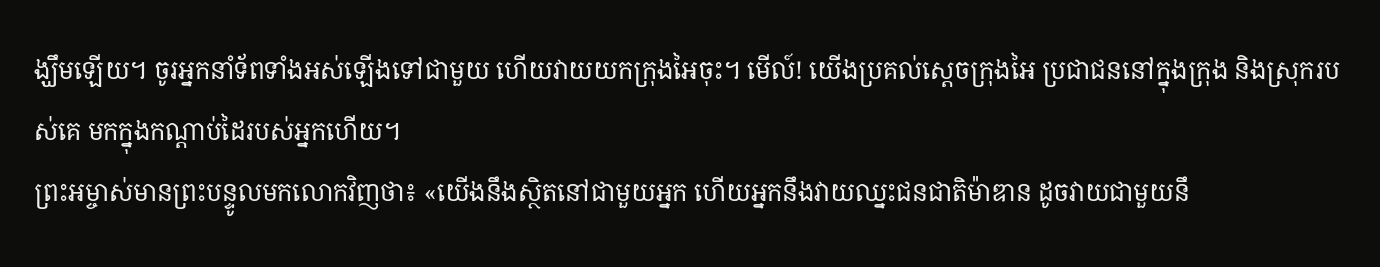ង្ឃឹមឡើយ។ ចូរអ្នកនាំទ័ពទាំងអស់ឡើងទៅជាមួយ ហើយវាយយកក្រុងអៃចុះ។ មើល៍! យើងប្រគល់ស្ដេចក្រុងអៃ ប្រជាជននៅក្នុងក្រុង និងស្រុករបស់គេ មកក្នុងកណ្ដាប់ដៃរបស់អ្នកហើយ។
ព្រះអម្ចាស់មានព្រះបន្ទូលមកលោកវិញថា៖ «យើងនឹងស្ថិតនៅជាមួយអ្នក ហើយអ្នកនឹងវាយឈ្នះជនជាតិម៉ាឌាន ដូចវាយជាមួយនឹ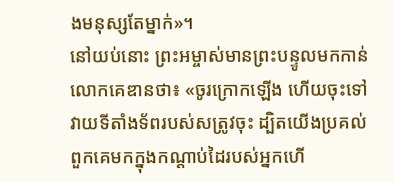ងមនុស្សតែម្នាក់»។
នៅយប់នោះ ព្រះអម្ចាស់មានព្រះបន្ទូលមកកាន់លោកគេឌានថា៖ «ចូរក្រោកឡើង ហើយចុះទៅវាយទីតាំងទ័ពរបស់សត្រូវចុះ ដ្បិតយើងប្រគល់ពួកគេមកក្នុងកណ្ដាប់ដៃរបស់អ្នកហើ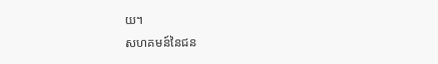យ។
សហគមន៍នៃជន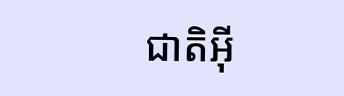ជាតិអ៊ី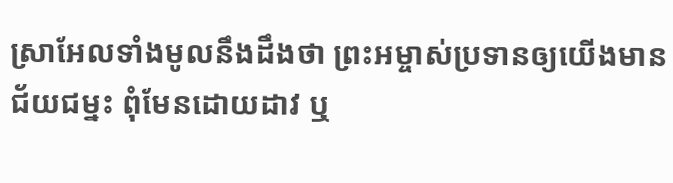ស្រាអែលទាំងមូលនឹងដឹងថា ព្រះអម្ចាស់ប្រទានឲ្យយើងមានជ័យជម្នះ ពុំមែនដោយដាវ ឬ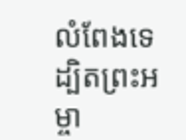លំពែងទេ ដ្បិតព្រះអម្ចា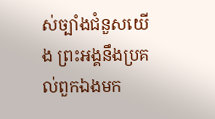ស់ច្បាំងជំនួសយើង ព្រះអង្គនឹងប្រគល់ពួកឯងមក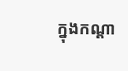ក្នុងកណ្ដា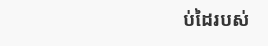ប់ដៃរបស់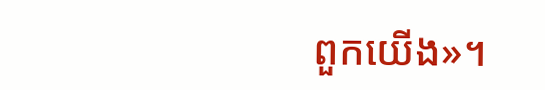ពួកយើង»។